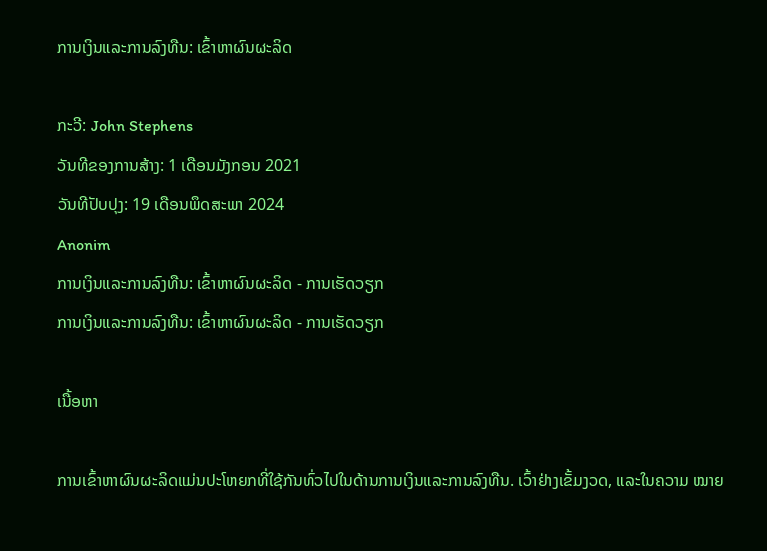ການເງິນແລະການລົງທືນ: ເຂົ້າຫາຜົນຜະລິດ

ກະວີ: John Stephens
ວັນທີຂອງການສ້າງ: 1 ເດືອນມັງກອນ 2021
ວັນທີປັບປຸງ: 19 ເດືອນພຶດສະພາ 2024
Anonim
ການເງິນແລະການລົງທືນ: ເຂົ້າຫາຜົນຜະລິດ - ການເຮັດວຽກ
ການເງິນແລະການລົງທືນ: ເຂົ້າຫາຜົນຜະລິດ - ການເຮັດວຽກ

ເນື້ອຫາ

ການເຂົ້າຫາຜົນຜະລິດແມ່ນປະໂຫຍກທີ່ໃຊ້ກັນທົ່ວໄປໃນດ້ານການເງິນແລະການລົງທືນ. ເວົ້າຢ່າງເຂັ້ມງວດ, ແລະໃນຄວາມ ໝາຍ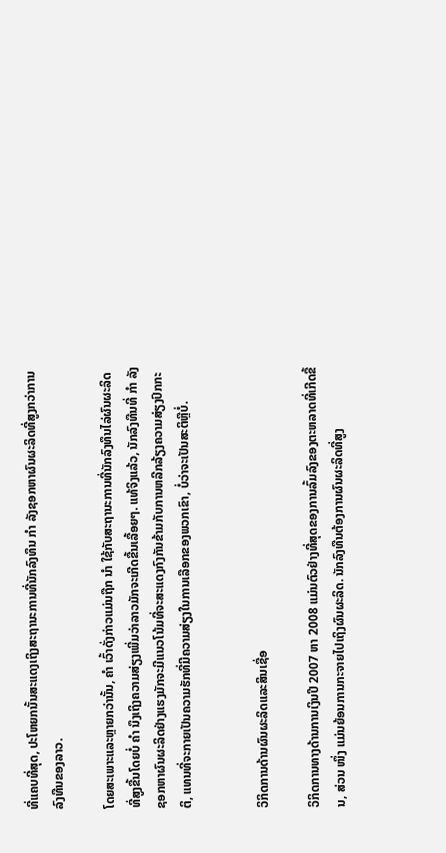ທີ່ແຄບທີ່ສຸດ, ປະໂຫຍກນັ້ນສະແດງເຖິງສະຖານະການທີ່ນັກລົງທຶນ ກຳ ລັງຊອກຫາຜົນຜະລິດທີ່ສູງກວ່າການລົງທືນຂອງລາວ.

ໂດຍສະເພາະແລະຫຼາຍກວ່ານັ້ນ, ຄຳ ເວົ້າດັ່ງກ່າວແມ່ນຖືກ ນຳ ໃຊ້ກັບສະຖານະການທີ່ນັກລົງທຶນໄລ່ຜົນຜະລິດທີ່ສູງຂື້ນໂດຍບໍ່ ຄຳ ນຶງເຖິງຄວາມສ່ຽງເພີ່ມວ່າລາວມັກຈະເກີດຂື້ນເລື້ອຍໆ. ແທ້ຈິງແລ້ວ, ນັກລົງທືນທີ່ ກຳ ລັງຊອກຫາຜົນຜະລິດຢ່າງແຮງມັກຈະມີແນວໂນ້ມທີ່ຈະສະແດງກົງກັນຂ້າມກັບການຫລີກລ້ຽງຄວາມສ່ຽງປົກກະຕິ, ແທນທີ່ຈະກາຍເປັນຄວາມຮັກທີ່ມີຄວາມສ່ຽງໃນການເລືອກຂອງພວກເຂົາ, ບໍ່ວ່າຈະເປັນສະຕິຫຼືບໍ່.


ວິກິດການດ້ານຜົນຜະລິດແລະສິນເຊື່ອ

ວິກິດການທາງດ້ານການເງິນປີ 2007 ຫາ 2008 ແມ່ນຕົວຢ່າງທີ່ສຸດຂອງການລົ້ມລົງຂອງຕະຫລາດທີ່ເກີດຂື້ນ, ສ່ວນ ໜຶ່ງ ແມ່ນຍ້ອນການກະຈາຍໄປເຖິງຜົນຜະລິດ. ນັກລົງທືນຕ້ອງການຜົນຜະລິດທີ່ສູງ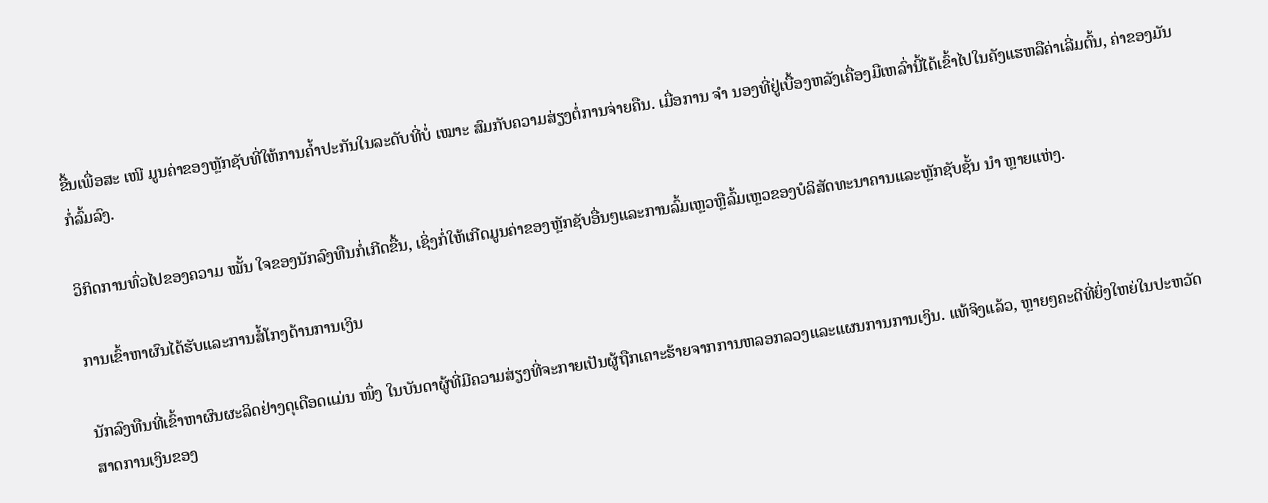ຂື້ນເພື່ອສະ ເໜີ ມູນຄ່າຂອງຫຼັກຊັບທີ່ໃຫ້ການຄໍ້າປະກັນໃນລະດັບທີ່ບໍ່ ເໝາະ ສົມກັບຄວາມສ່ຽງຕໍ່ການຈ່າຍຄືນ. ເມື່ອການ ຈຳ ນອງທີ່ຢູ່ເບື້ອງຫລັງເຄື່ອງມືເຫລົ່ານີ້ໄດ້ເຂົ້າໄປໃນຄັງແຮຫລືຄ່າເລີ່ມຕົ້ນ, ຄ່າຂອງມັນກໍ່ລົ້ມລົງ.

ວິກິດການທົ່ວໄປຂອງຄວາມ ໝັ້ນ ໃຈຂອງນັກລົງທືນກໍ່ເກີດຂື້ນ, ເຊິ່ງກໍ່ໃຫ້ເກີດມູນຄ່າຂອງຫຼັກຊັບອື່ນໆແລະການລົ້ມເຫຼວຫຼືລົ້ມເຫຼວຂອງບໍລິສັດທະນາຄານແລະຫຼັກຊັບຊັ້ນ ນຳ ຫຼາຍແຫ່ງ.

ການເຂົ້າຫາຜົນໄດ້ຮັບແລະການສໍ້ໂກງດ້ານການເງິນ

ນັກລົງທືນທີ່ເຂົ້າຫາຜົນຜະລິດຢ່າງດຸເດືອດແມ່ນ ໜຶ່ງ ໃນບັນດາຜູ້ທີ່ມີຄວາມສ່ຽງທີ່ຈະກາຍເປັນຜູ້ຖືກເຄາະຮ້າຍຈາກການຫລອກລວງແລະແຜນການການເງິນ. ແທ້ຈິງແລ້ວ, ຫຼາຍໆຄະດີທີ່ຍິ່ງໃຫຍ່ໃນປະຫວັດສາດການເງິນຂອງ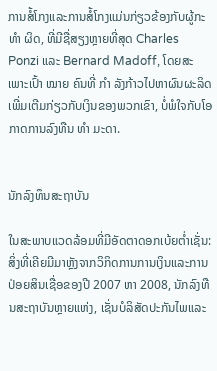ການສໍ້ໂກງແລະການສໍ້ໂກງແມ່ນກ່ຽວຂ້ອງກັບຜູ້ກະ ທຳ ຜິດ, ທີ່ມີຊື່ສຽງຫຼາຍທີ່ສຸດ Charles Ponzi ແລະ Bernard Madoff, ໂດຍສະເພາະເປົ້າ ໝາຍ ຄົນທີ່ ກຳ ລັງກ້າວໄປຫາຜົນຜະລິດເພີ່ມເຕີມກ່ຽວກັບເງິນຂອງພວກເຂົາ, ບໍ່ພໍໃຈກັບໂອກາດການລົງທືນ ທຳ ມະດາ.


ນັກລົງທຶນສະຖາບັນ

ໃນສະພາບແວດລ້ອມທີ່ມີອັດຕາດອກເບ້ຍຕໍ່າເຊັ່ນ: ສິ່ງທີ່ເຄີຍມີມາຫຼັງຈາກວິກິດການການເງິນແລະການປ່ອຍສິນເຊື່ອຂອງປີ 2007 ຫາ 2008, ນັກລົງທືນສະຖາບັນຫຼາຍແຫ່ງ, ເຊັ່ນບໍລິສັດປະກັນໄພແລະ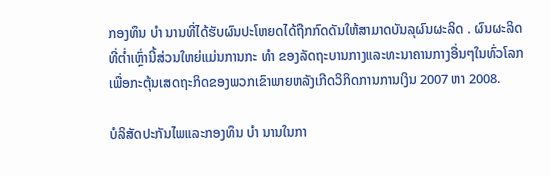ກອງທຶນ ບຳ ນານທີ່ໄດ້ຮັບຜົນປະໂຫຍດໄດ້ຖືກກົດດັນໃຫ້ສາມາດບັນລຸຜົນຜະລິດ . ຜົນຜະລິດທີ່ຕໍ່າເຫຼົ່ານີ້ສ່ວນໃຫຍ່ແມ່ນການກະ ທຳ ຂອງລັດຖະບານກາງແລະທະນາຄານກາງອື່ນໆໃນທົ່ວໂລກເພື່ອກະຕຸ້ນເສດຖະກິດຂອງພວກເຂົາພາຍຫລັງເກີດວິກິດການການເງິນ 2007 ຫາ 2008.

ບໍລິສັດປະກັນໄພແລະກອງທຶນ ບຳ ນານໃນກາ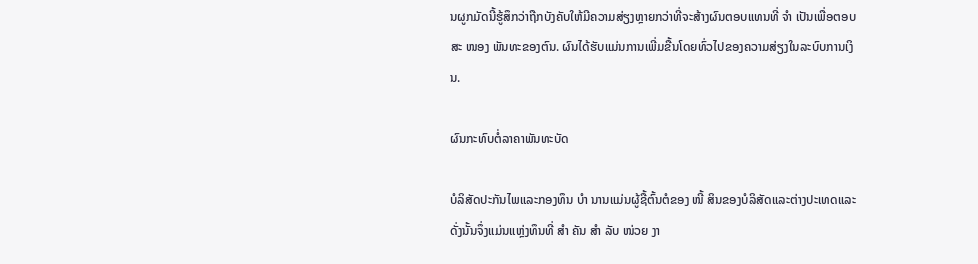ນຜູກມັດນີ້ຮູ້ສຶກວ່າຖືກບັງຄັບໃຫ້ມີຄວາມສ່ຽງຫຼາຍກວ່າທີ່ຈະສ້າງຜົນຕອບແທນທີ່ ຈຳ ເປັນເພື່ອຕອບສະ ໜອງ ພັນທະຂອງຕົນ. ຜົນໄດ້ຮັບແມ່ນການເພີ່ມຂື້ນໂດຍທົ່ວໄປຂອງຄວາມສ່ຽງໃນລະບົບການເງິນ.

ຜົນກະທົບຕໍ່ລາຄາພັນທະບັດ

ບໍລິສັດປະກັນໄພແລະກອງທຶນ ບຳ ນານແມ່ນຜູ້ຊື້ຕົ້ນຕໍຂອງ ໜີ້ ສິນຂອງບໍລິສັດແລະຕ່າງປະເທດແລະດັ່ງນັ້ນຈຶ່ງແມ່ນແຫຼ່ງທຶນທີ່ ສຳ ຄັນ ສຳ ລັບ ໜ່ວຍ ງາ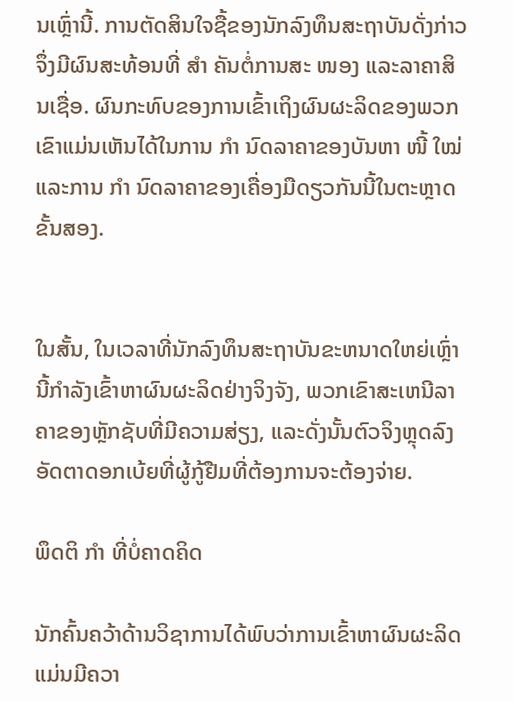ນເຫຼົ່ານີ້. ການຕັດສິນໃຈຊື້ຂອງນັກລົງທຶນສະຖາບັນດັ່ງກ່າວຈຶ່ງມີຜົນສະທ້ອນທີ່ ສຳ ຄັນຕໍ່ການສະ ໜອງ ແລະລາຄາສິນເຊື່ອ. ຜົນກະທົບຂອງການເຂົ້າເຖິງຜົນຜະລິດຂອງພວກເຂົາແມ່ນເຫັນໄດ້ໃນການ ກຳ ນົດລາຄາຂອງບັນຫາ ໜີ້ ໃໝ່ ແລະການ ກຳ ນົດລາຄາຂອງເຄື່ອງມືດຽວກັນນີ້ໃນຕະຫຼາດຂັ້ນສອງ.


ໃນສັ້ນ, ໃນເວລາທີ່ນັກລົງທຶນສະຖາບັນຂະຫນາດໃຫຍ່ເຫຼົ່ານີ້ກໍາລັງເຂົ້າຫາຜົນຜະລິດຢ່າງຈິງຈັງ, ພວກເຂົາສະເຫນີລາຄາຂອງຫຼັກຊັບທີ່ມີຄວາມສ່ຽງ, ແລະດັ່ງນັ້ນຕົວຈິງຫຼຸດລົງອັດຕາດອກເບ້ຍທີ່ຜູ້ກູ້ຢືມທີ່ຕ້ອງການຈະຕ້ອງຈ່າຍ.

ພຶດຕິ ກຳ ທີ່ບໍ່ຄາດຄິດ

ນັກຄົ້ນຄວ້າດ້ານວິຊາການໄດ້ພົບວ່າການເຂົ້າຫາຜົນຜະລິດແມ່ນມີຄວາ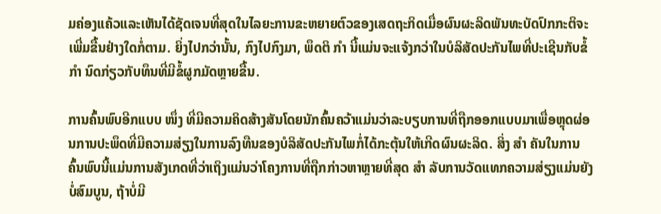ມຄ່ອງແຄ້ວແລະເຫັນໄດ້ຊັດເຈນທີ່ສຸດໃນໄລຍະການຂະຫຍາຍຕົວຂອງເສດຖະກິດເມື່ອຜົນຜະລິດພັນທະບັດປົກກະຕິຈະເພີ່ມຂື້ນຢ່າງໃດກໍ່ຕາມ. ຍິ່ງໄປກວ່ານັ້ນ, ກົງໄປກົງມາ, ພຶດຕິ ກຳ ນີ້ແມ່ນຈະແຈ້ງກວ່າໃນບໍລິສັດປະກັນໄພທີ່ປະເຊີນກັບຂໍ້ ກຳ ນົດກ່ຽວກັບທຶນທີ່ມີຂໍ້ຜູກມັດຫຼາຍຂື້ນ.

ການຄົ້ນພົບອີກແບບ ໜຶ່ງ ທີ່ມີຄວາມຄິດສ້າງສັນໂດຍນັກຄົ້ນຄວ້າແມ່ນວ່າລະບຽບການທີ່ຖືກອອກແບບມາເພື່ອຫຼຸດຜ່ອນການປະພຶດທີ່ມີຄວາມສ່ຽງໃນການລົງທືນຂອງບໍລິສັດປະກັນໄພກໍ່ໄດ້ກະຕຸ້ນໃຫ້ເກີດຜົນຜະລິດ. ສິ່ງ ສຳ ຄັນໃນການຄົ້ນພົບນີ້ແມ່ນການສັງເກດທີ່ວ່າເຖິງແມ່ນວ່າໂຄງການທີ່ຖືກກ່າວຫາຫຼາຍທີ່ສຸດ ສຳ ລັບການວັດແທກຄວາມສ່ຽງແມ່ນຍັງບໍ່ສົມບູນ, ຖ້າບໍ່ມີ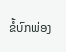ຂໍ້ບົກພ່ອງ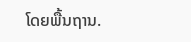ໂດຍພື້ນຖານ.